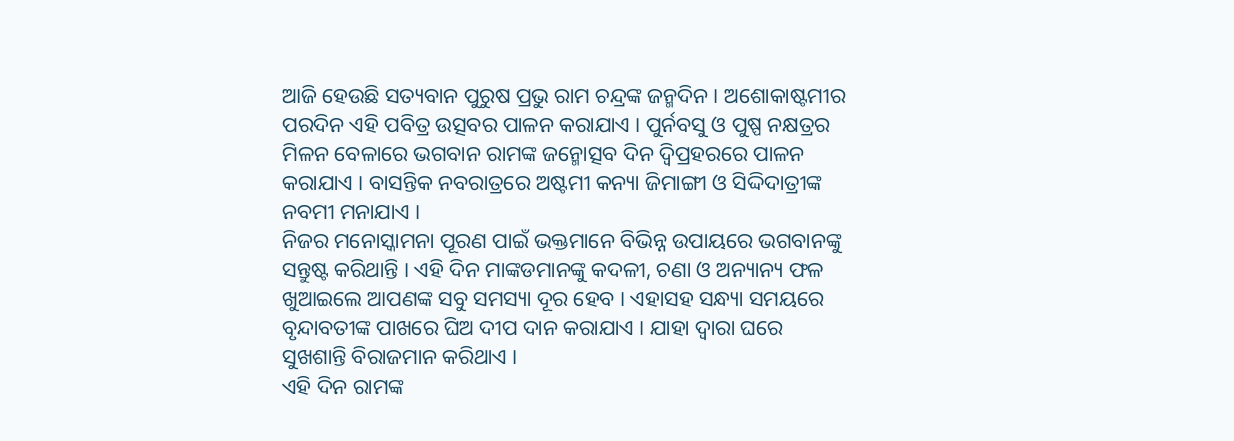ଆଜି ହେଉଛି ସତ୍ୟବାନ ପୁରୁଷ ପ୍ରଭୁ ରାମ ଚନ୍ଦ୍ରଙ୍କ ଜନ୍ମଦିନ । ଅଶୋକାଷ୍ଟମୀର ପରଦିନ ଏହି ପବିତ୍ର ଉତ୍ସବର ପାଳନ କରାଯାଏ । ପୁର୍ନବସୁ ଓ ପୁଷ୍ପ ନକ୍ଷତ୍ରର ମିଳନ ବେଳାରେ ଭଗବାନ ରାମଙ୍କ ଜନ୍ମୋତ୍ସବ ଦିନ ଦ୍ବିପ୍ରହରରେ ପାଳନ କରାଯାଏ । ବାସନ୍ତିକ ନବରାତ୍ରରେ ଅଷ୍ଟମୀ କନ୍ୟା ଜିମାଙ୍ଗୀ ଓ ସିଦ୍ଦିଦାତ୍ରୀଙ୍କ ନବମୀ ମନାଯାଏ ।
ନିଜର ମନୋସ୍କାମନା ପୂରଣ ପାଇଁ ଭକ୍ତମାନେ ବିଭିନ୍ନ ଉପାୟରେ ଭଗବାନଙ୍କୁ ସନ୍ତୁଷ୍ଟ କରିଥାନ୍ତି । ଏହି ଦିନ ମାଙ୍କଡମାନଙ୍କୁ କଦଳୀ, ଚଣା ଓ ଅନ୍ୟାନ୍ୟ ଫଳ ଖୁଆଇଲେ ଆପଣଙ୍କ ସବୁ ସମସ୍ୟା ଦୂର ହେବ । ଏହାସହ ସନ୍ଧ୍ୟା ସମୟରେ ବୃନ୍ଦାବତୀଙ୍କ ପାଖରେ ଘିଅ ଦୀପ ଦାନ କରାଯାଏ । ଯାହା ଦ୍ବାରା ଘରେ ସୁଖଶାନ୍ତି ବିରାଜମାନ କରିଥାଏ ।
ଏହି ଦିନ ରାମଙ୍କ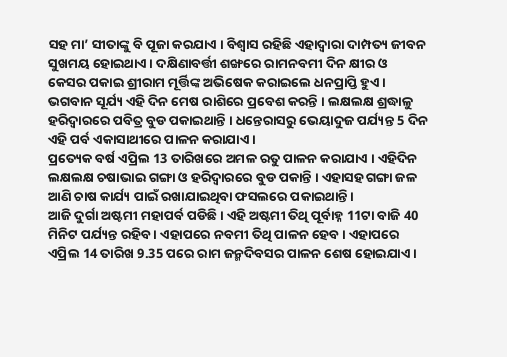ସହ ମା’ ସୀତାଙ୍କୁ ବି ପୂଜା କରଯାଏ । ବିଶ୍ବାସ ରହିଛି ଏହାଦ୍ବାରା ଦାମ୍ପତ୍ୟ ଜୀବନ ସୁଖମୟ ହୋଇଥାଏ । ଦକ୍ଷିଣାବର୍ତ୍ତୀ ଶଙ୍ଖରେ ରାମନବମୀ ଦିନ କ୍ଷୀର ଓ କେସର ପକାଇ ଶ୍ରୀରାମ ମୂର୍ତ୍ତିଙ୍କ ଅଭିଷେକ କରାଇଲେ ଧନପ୍ରାପ୍ତି ହୁଏ ।
ଭଗବାନ ସୂର୍ଯ୍ୟ ଏହି ଦିନ ମେଷ ରାଶିରେ ପ୍ରବେଶ କରନ୍ତି । ଲକ୍ଷଲକ୍ଷ ଶ୍ରଦ୍ଧାଳୁ ହରିଦ୍ବାରରେ ପବିତ୍ର ବୁଡ ପକାଇଥାନ୍ତି । ଧନ୍ତେରାସରୁ ଭେୟାଦୁଜ ପର୍ଯ୍ୟନ୍ତ 5 ଦିନ ଏହି ପର୍ବ ଏକାସାଥୀରେ ପାଳନ କରାଯାଏ ।
ପ୍ରତ୍ୟେକ ବର୍ଷ ଏପ୍ରିଲ 13 ତାରିଖରେ ଅମଳ ରତୁ ପାଳନ କରାଯାଏ । ଏହିଦିନ ଲକ୍ଷଲକ୍ଷ ଚଷାଭାଇ ଗଙ୍ଗା ଓ ହରିଦ୍ବାରରେ ବୁଡ ପକାନ୍ତି । ଏହାସହ ଗଙ୍ଗା ଜଳ ଆଣି ଚାଷ କାର୍ଯ୍ୟ ପାଇଁ ରଖାଯାଇଥିବା ଫସଲରେ ପକାଇଥାନ୍ତି ।
ଆଜି ଦୁର୍ଗା ଅଷ୍ଟମୀ ମହାପର୍ବ ପଡିଛି । ଏହି ଅଷ୍ଟମୀ ତିଥି ପୂର୍ବାହ୍ନ 11ଟା ବାଜି 40 ମିନିଟ ପର୍ଯ୍ୟନ୍ତ ରହିବ । ଏହାପରେ ନବମୀ ତିଥି ପାଳନ ହେବ । ଏହାପରେ ଏପ୍ରିଲ 14 ତାରିଖ 9.35 ପରେ ରାମ ଜନ୍ମଦିବସର ପାଳନ ଶେଷ ହୋଇଯାଏ ।